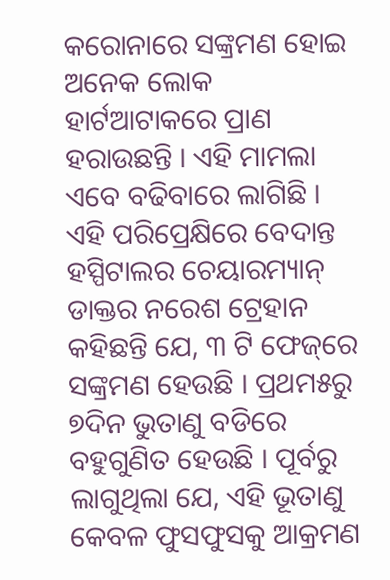କରୋନାରେ ସଙ୍କ୍ରମଣ ହୋଇ ଅନେକ ଲୋକ ହାର୍ଟଆଟାକରେ ପ୍ରାଣ ହରାଉଛନ୍ତି । ଏହି ମାମଲା ଏବେ ବଢିବାରେ ଲାଗିଛି । ଏହି ପରିପ୍ରେକ୍ଷିରେ ବେଦାନ୍ତ ହସ୍ପିଟାଲର ଚେୟାରମ୍ୟାନ୍ ଡାକ୍ତର ନରେଶ ଟ୍ରେହାନ କହିଛନ୍ତି ଯେ, ୩ ଟି ଫେଜ୍‌ରେ ସଙ୍କ୍ରମଣ ହେଉଛି । ପ୍ରଥମ୫ରୁ ୭ଦିନ ଭୁତାଣୁ ବଡିରେ ବହୁଗୁଣିତ ହେଉଛି । ପୂର୍ବରୁ ଲାଗୁଥିଲା ଯେ, ଏହି ଭୂତାଣୁ କେବଳ ଫୁସଫୁସକୁ ଆକ୍ରମଣ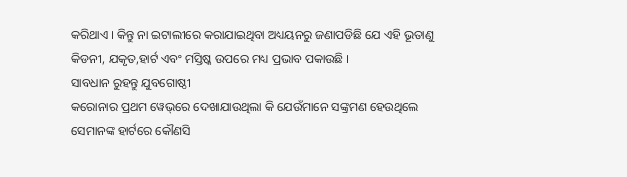କରିଥାଏ । କିନ୍ତୁ ନା ଇଟାଲୀରେ କରାଯାଇଥିବା ଅଧ୍ୟୟନରୁ ଜଣାପଡିଛି ଯେ ଏହି ଭୂତାଣୁ କିଡନୀ, ଯକୃତ,ହାର୍ଟ ଏବଂ ମସ୍ତିଷ୍କ ଉପରେ ମଧ୍ୟ ପ୍ରଭାବ ପକାଉଛି ।
ସାବଧାନ ରୁହନ୍ତୁ ଯୁବଗୋଷ୍ଠୀ
କରୋନାର ପ୍ରଥମ ୱେଭ୍‌ରେ ଦେଖାଯାଉଥିଲା କି ଯେଉଁମାନେ ସଙ୍କ୍ରମଣ ହେଉଥିଲେ ସେମାନଙ୍କ ହାର୍ଟରେ କୌଣସି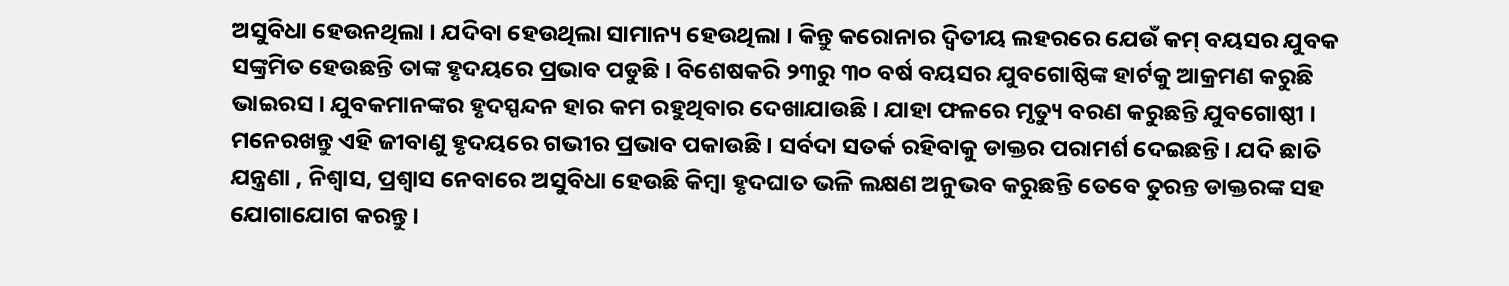ଅସୁବିଧା ହେଉନଥିଲା । ଯଦିବା ହେଉଥିଲା ସାମାନ୍ୟ ହେଉଥିଲା । କିନ୍ତୁ କରୋନାର ଦ୍ୱିତୀୟ ଲହରରେ ଯେଉଁ କମ୍ ବୟସର ଯୁବକ ସଙ୍କ୍ରମିତ ହେଉଛନ୍ତି ତାଙ୍କ ହୃଦୟରେ ପ୍ରଭାବ ପଡୁଛି । ବିଶେଷକରି ୨୩ରୁ ୩୦ ବର୍ଷ ବୟସର ଯୁବଗୋଷ୍ଠିଙ୍କ ହାର୍ଟକୁ ଆକ୍ରମଣ କରୁଛି ଭାଇରସ । ଯୁବକମାନଙ୍କର ହୃଦସ୍ପନ୍ଦନ ହାର କମ ରହୁଥିବାର ଦେଖାଯାଉଛି । ଯାହା ଫଳରେ ମୃତ୍ୟୁ ବରଣ କରୁଛନ୍ତି ଯୁବଗୋଷ୍ଠୀ । ମନେରଖନ୍ତୁ ଏହି ଜୀବାଣୁ ହୃଦୟରେ ଗଭୀର ପ୍ରଭାବ ପକାଉଛି । ସର୍ବଦା ସତର୍କ ରହିବାକୁ ଡାକ୍ତର ପରାମର୍ଶ ଦେଇଛନ୍ତି । ଯଦି ଛାତି ଯନ୍ତ୍ରଣା , ନିଶ୍ୱାସ, ପ୍ରଶ୍ୱାସ ନେବାରେ ଅସୁବିଧା ହେଉଛି କିମ୍ବା ହୃଦଘାତ ଭଳି ଲକ୍ଷଣ ଅନୁଭବ କରୁଛନ୍ତି ତେବେ ତୁରନ୍ତ ଡାକ୍ତରଙ୍କ ସହ ଯୋଗାଯୋଗ କରନ୍ତୁ ।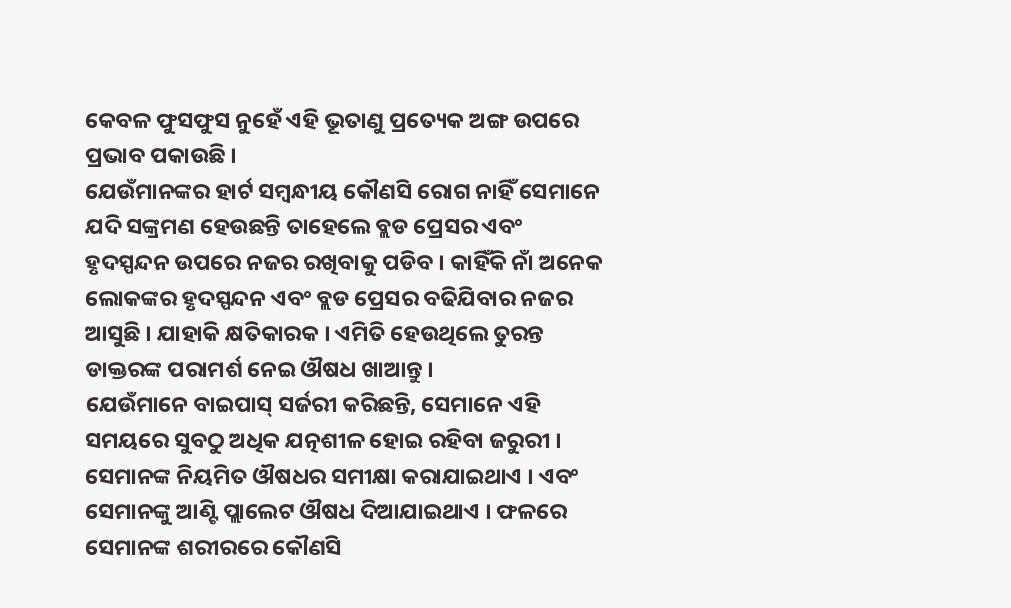କେବଳ ଫୁସଫୁସ ନୁହେଁ ଏହି ଭୂତାଣୁ ପ୍ରତ୍ୟେକ ଅଙ୍ଗ ଉପରେ ପ୍ରଭାବ ପକାଉଛି ।
ଯେଉଁମାନଙ୍କର ହାର୍ଟ ସମ୍ବନ୍ଧୀୟ କୌଣସି ରୋଗ ନାହିଁ ସେମାନେ ଯଦି ସଙ୍କ୍ରମଣ ହେଉଛନ୍ତି ତାହେଲେ ବ୍ଲଡ ପ୍ରେସର ଏବଂ ହୃଦସ୍ପନ୍ଦନ ଉପରେ ନଜର ରଖିବାକୁ ପଡିବ । କାହିଁକି ନାଁ ଅନେକ ଲୋକଙ୍କର ହୃଦସ୍ପନ୍ଦନ ଏବଂ ବ୍ଲଡ ପ୍ରେସର ବଢିଯିବାର ନଜର ଆସୁଛି । ଯାହାକି କ୍ଷତିକାରକ । ଏମିତି ହେଉଥିଲେ ତୁରନ୍ତ ଡାକ୍ତରଙ୍କ ପରାମର୍ଶ ନେଇ ଔଷଧ ଖାଆନ୍ତୁ ।
ଯେଉଁମାନେ ବାଇପାସ୍ ସର୍ଜରୀ କରିଛନ୍ତି, ସେମାନେ ଏହି ସମୟରେ ସୁବଠୁ ଅଧିକ ଯତ୍ନଶୀଳ ହୋଇ ରହିବା ଜରୁରୀ । ସେମାନଙ୍କ ନିୟମିତ ଔଷଧର ସମୀକ୍ଷା କରାଯାଇଥାଏ । ଏବଂ ସେମାନଙ୍କୁ ଆଣ୍ଟି ପ୍ଲାଲେଟ ଔଷଧ ଦିଆଯାଇଥାଏ । ଫଳରେ ସେମାନଙ୍କ ଶରୀରରେ କୌଣସି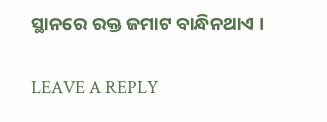ସ୍ଥାନରେ ରକ୍ତ ଜମାଟ ବାନ୍ଧିନଥାଏ ।

LEAVE A REPLY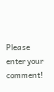Please enter your comment!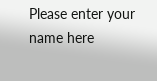Please enter your name here